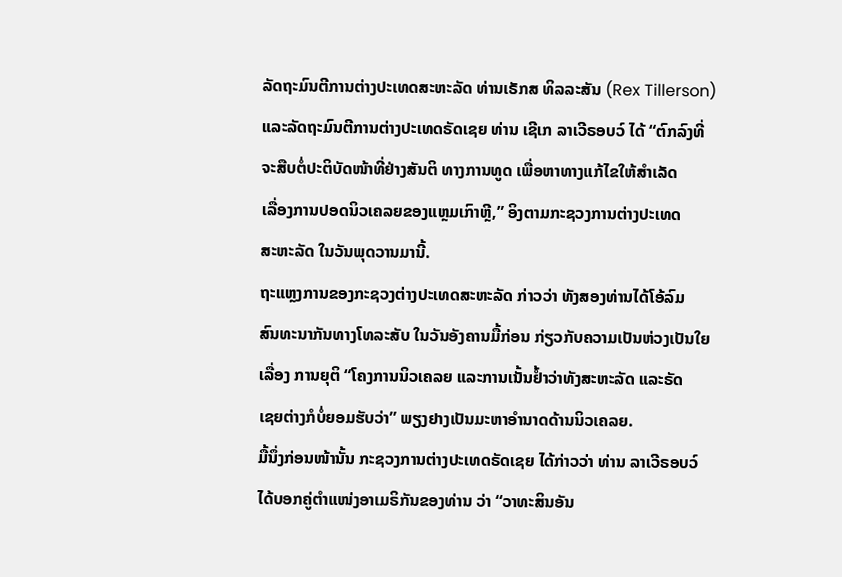ລັດຖະມົນຕີການຕ່າງປະເທດສະຫະລັດ ທ່ານເຣັກສ ທິລລະສັນ (Rex Tillerson)
ແລະລັດຖະມົນຕີການຕ່າງປະເທດຣັດເຊຍ ທ່ານ ເຊີເກ ລາເວີຣອບວ໌ ໄດ້ “ຕົກລົງທີ່
ຈະສືບຕໍ່ປະຕິບັດໜ້າທີ່ຢ່າງສັນຕິ ທາງການທູດ ເພື່ອຫາທາງແກ້ໄຂໃຫ້ສຳເລັດ
ເລື່ອງການປອດນິວເຄລຍຂອງແຫຼມເກົາຫຼີ,” ອິງຕາມກະຊວງການຕ່າງປະເທດ
ສະຫະລັດ ໃນວັນພຸດວານມານີ້.
ຖະແຫຼງການຂອງກະຊວງຕ່າງປະເທດສະຫະລັດ ກ່າວວ່າ ທັງສອງທ່ານໄດ້ໂອ້ລົມ
ສົນທະນາກັນທາງໂທລະສັບ ໃນວັນອັງຄານມື້ກ່ອນ ກ່ຽວກັບຄວາມເປັນຫ່ວງເປັນໃຍ
ເລື່ອງ ການຍຸຕິ “ໂຄງການນິວເຄລຍ ແລະການເນັ້ນຢໍ້າວ່າທັງສະຫະລັດ ແລະຣັດ
ເຊຍຕ່າງກໍບໍ່ຍອມຮັບວ່າ” ພຽງຢາງເປັນມະຫາອຳນາດດ້ານນິວເຄລຍ.
ມື້ນຶ່ງກ່ອນໜ້ານັ້ນ ກະຊວງການຕ່າງປະເທດຣັດເຊຍ ໄດ້ກ່າວວ່າ ທ່ານ ລາເວີຣອບວ໌
ໄດ້ບອກຄູ່ຕຳແໜ່ງອາເມຣິກັນຂອງທ່ານ ວ່າ “ວາທະສິນອັນ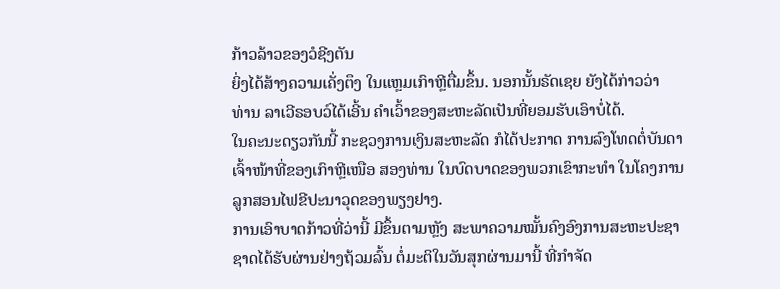ກ້າວລ້າວຂອງວໍຊີງຕັນ
ຍິ່ງໄດ້ສ້າງຄວາມເຄັ່ງຕຶງ ໃນແຫຼມເກົາຫຼີຕື່ມຂຶ້ນ. ນອກນັ້ນຣັດເຊຍ ຍັງໄດ້ກ່າວວ່າ
ທ່ານ ລາເວີຣອບວ໌ໄດ້ເອີ້ນ ຄຳເວົ້າຂອງສະຫະລັດເປັນທີ່ຍອມຮັບເອົາບໍ່ໄດ້.
ໃນຄະນະດຽວກັນນີ້ ກະຊວງການເງິນສະຫະລັດ ກໍໄດ້ປະກາດ ການລົງໂທດຕໍ່ບັນດາ
ເຈົ້າໜ້າທີ່ຂອງເກົາຫຼີເໜືອ ສອງທ່ານ ໃນບົດບາດຂອງພວກເຂົາກະທຳ ໃນໂຄງການ
ລູກສອນໄຟຂີປະນາວຸດຂອງພຽງຢາງ.
ການເອົາບາດກ້າວທີ່ວ່ານີ້ ມີຂຶ້ນຕາມຫຼັງ ສະພາຄວາມໝັ້ນຄົງອົງການສະຫະປະຊາ
ຊາດໄດ້ຮັບຜ່ານຢ່າງຖ້ວມລົ້ນ ຕໍ່ມະຕິໃນວັນສຸກຜ່ານມານີ້ ທີ່ກຳຈັດ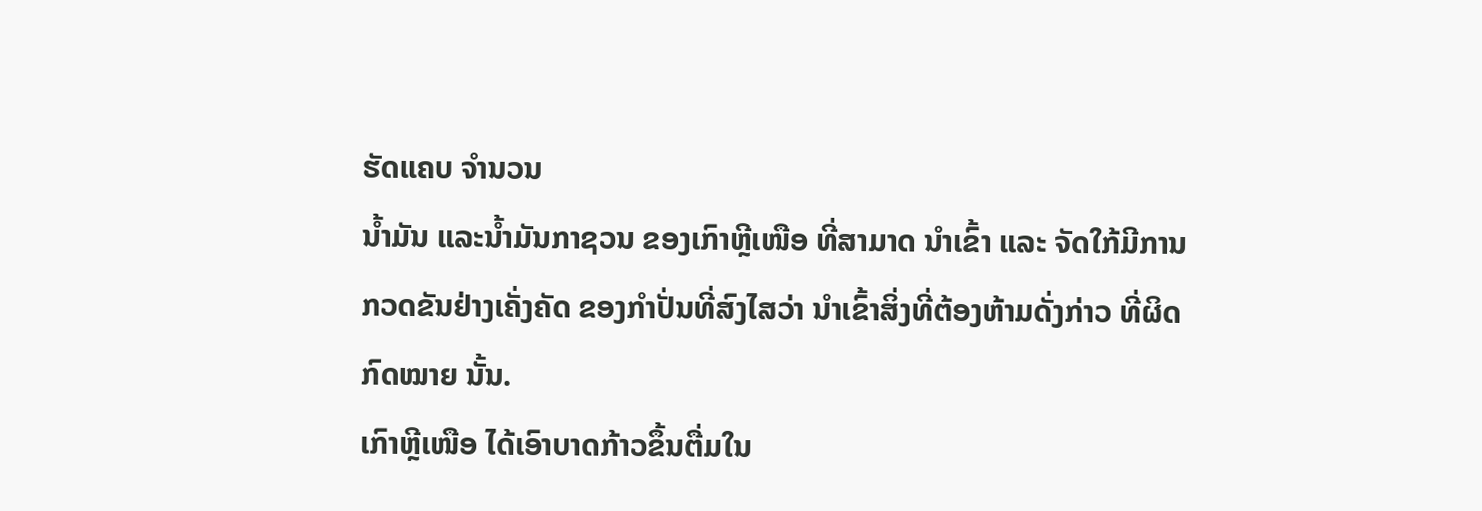ຮັດແຄບ ຈຳນວນ
ນ້ຳມັນ ແລະນ້ຳມັນກາຊວນ ຂອງເກົາຫຼີເໜືອ ທີ່ສາມາດ ນຳເຂົ້າ ແລະ ຈັດໃກ້ມີການ
ກວດຂັນຢ່າງເຄັ່ງຄັດ ຂອງກຳປັ່ນທີ່ສົງໄສວ່າ ນຳເຂົ້າສິ່ງທີ່ຕ້ອງຫ້າມດັ່ງກ່າວ ທີ່ຜິດ
ກົດໝາຍ ນັ້ນ.
ເກົາຫຼີເໜືອ ໄດ້ເອົາບາດກ້າວຂຶ້ນຕື່ມໃນ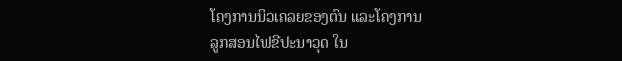ໂຄງການນິວເຄລຍຂອງຕົນ ແລະໂຄງການ
ລູກສອນໄຟຂີປະນາວຸດ ໃນ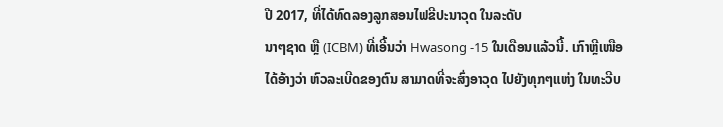ປີ 2017, ທີ່ໄດ້ທົດລອງລູກສອນໄຟຂີປະນາວຸດ ໃນລະດັບ
ນາໆຊາດ ຫຼື (ICBM) ທີ່ເອີ້ນວ່າ Hwasong -15 ໃນເດືອນແລ້ວນີ້. ເກົາຫຼີເໜືອ
ໄດ້ອ້າງວ່າ ຫົວລະເບີດຂອງຕົນ ສາມາດທີ່ຈະສົ່ງອາວຸດ ໄປຍັງທຸກໆແຫ່ງ ໃນທະວີບ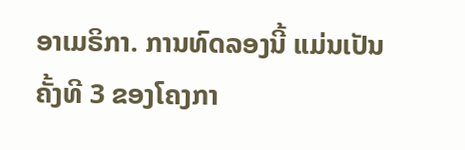ອາເມຣິກາ. ການທົດລອງນີ້ ແມ່ນເປັນຄັ້ງທີ 3 ຂອງໂຄງກາ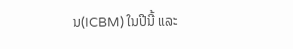ນ(ICBM) ໃນປີນີ້ ແລະ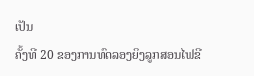ເປັນ
ຄັ້ງທີ 20 ຂອງການທົດລອງຍິງລູກສອນໄຟຂີ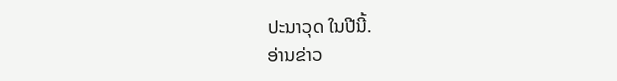ປະນາວຸດ ໃນປີນີ້.
ອ່ານຂ່າວ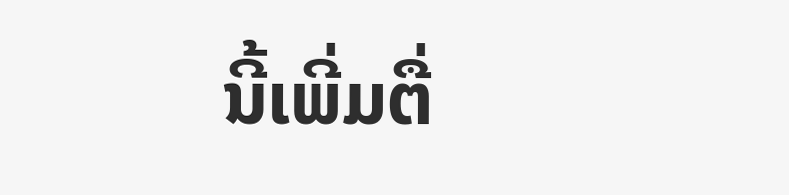ນີ້ເພີ່ມຕື່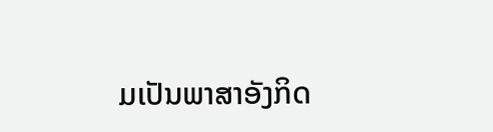ມເປັນພາສາອັງກິດ